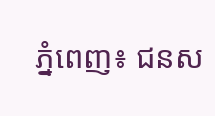ភ្នំពេញ៖ ជនស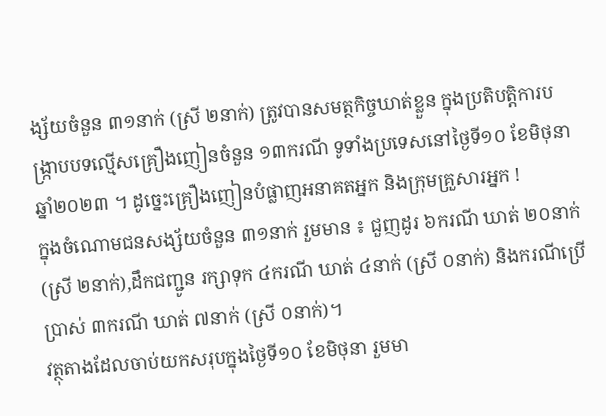ង្ស័យចំនួន ៣១នាក់ (ស្រី ២នាក់) ត្រូវបានសមត្ថកិច្ចឃាត់ខ្លួន ក្នុងប្រតិបត្តិការបង្ក្រាបបទល្មើសគ្រឿងញៀនចំនួន ១៣ករណី ទូទាំងប្រទេសនៅថ្ងៃទី១០ ខែមិថុនា ឆ្នាំ២០២៣ ។ ដូច្នេះគ្រឿងញៀនបំផ្លាញអនាគតអ្នក និងក្រុមគ្រួសារអ្នក !
ក្នុងចំណោមជនសង្ស័យចំនួន ៣១នាក់ រួមមាន ៖ ជួញដូរ ៦ករណី ឃាត់ ២០នាក់ (ស្រី ២នាក់),ដឹកជញ្ជូន រក្សាទុក ៤ករណី ឃាត់ ៤នាក់ (ស្រី ០នាក់) និងករណីប្រើប្រាស់ ៣ករណី ឃាត់ ៧នាក់ (ស្រី ០នាក់)។
វត្ថុតាងដែលចាប់យកសរុបក្នុងថ្ងៃទី១០ ខែមិថុនា រួមមា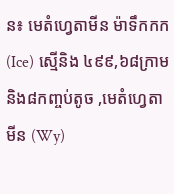ន៖ មេតំហ្វេតាមីន ម៉ាទឹកកក(Ice) ស្មេីនិង ៤៩៩,៦៨ក្រាម និង៨កញ្ចប់តូច ,មេតំហ្វេតាមីន (Wy)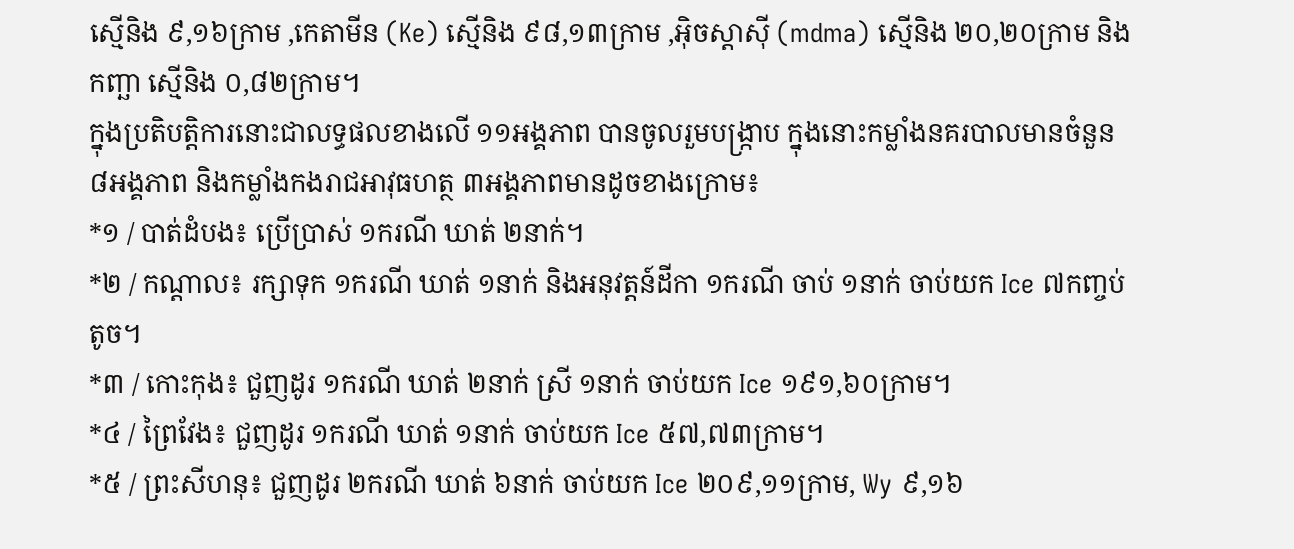ស្មេីនិង ៩,១៦ក្រាម ,កេតាមីន (Ke) ស្មេីនិង ៩៨,១៣ក្រាម ,អុិចស្តាសុី (mdma) ស្មេីនិង ២០,២០ក្រាម និងកញ្ឆា ស្មេីនិង ០,៨២ក្រាម។
ក្នុងប្រតិបត្តិការនោះជាលទ្ធផលខាងលើ ១១អង្គភាព បានចូលរួមបង្ក្រាប ក្នុងនោះកម្លាំងនគរបាលមានចំនួន ៨អង្គភាព និងកម្លាំងកងរាជអាវុធហត្ថ ៣អង្គភាពមានដូចខាងក្រោម៖
*១ / បាត់ដំបង៖ ប្រើប្រាស់ ១ករណី ឃាត់ ២នាក់។
*២ / កណ្តាល៖ រក្សាទុក ១ករណី ឃាត់ ១នាក់ និងអនុវត្តន៍ដីកា ១ករណី ចាប់ ១នាក់ ចាប់យក Ice ៧កញ្ចប់តូច។
*៣ / កោះកុង៖ ជួញដូរ ១ករណី ឃាត់ ២នាក់ ស្រី ១នាក់ ចាប់យក Ice ១៩១,៦០ក្រាម។
*៤ / ព្រៃវែង៖ ជួញដូរ ១ករណី ឃាត់ ១នាក់ ចាប់យក Ice ៥៧,៧៣ក្រាម។
*៥ / ព្រះសីហនុ៖ ជួញដូរ ២ករណី ឃាត់ ៦នាក់ ចាប់យក Ice ២០៩,១១ក្រាម, Wy ៩,១៦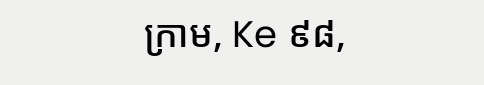ក្រាម, Ke ៩៨,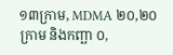១៣ក្រាម, MDMA ២០,២០ក្រាម និងកញ្ឆា ០,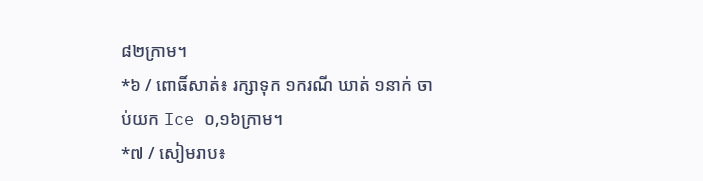៨២ក្រាម។
*៦ / ពោធិ៍សាត់៖ រក្សាទុក ១ករណី ឃាត់ ១នាក់ ចាប់យក Ice ០,១៦ក្រាម។
*៧ / សៀមរាប៖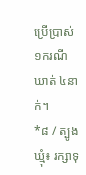ប្រើប្រាស់ ១ករណី ឃាត់ ៤នាក់។
*៨ / ត្បូងឃ្មុំ៖ រក្សាទុ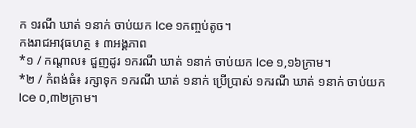ក ១រណី ឃាត់ ១នាក់ ចាប់យក Ice ១កញ្ចប់តូច។
កងរាជអាវុធហត្ថ ៖ ៣អង្គភាព
*១ / កណ្តាល៖ ជួញដូរ ១ករណី ឃាត់ ១នាក់ ចាប់យក Ice ១,១៦ក្រាម។
*២ / កំពង់ធំ៖ រក្សាទុក ១ករណី ឃាត់ ១នាក់ ប្រើប្រាស់ ១ករណី ឃាត់ ១នាក់ ចាប់យក Ice ០,៣២ក្រាម។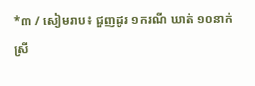*៣ / សៀមរាប៖ ជួញដូរ ១ករណី ឃាត់ ១០នាក់ ស្រី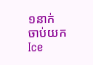១នាក់ ចាប់យក Ice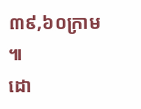៣៩,៦០ក្រាម ៕
ដោ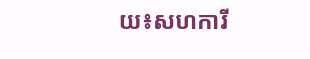យ៖សហការី